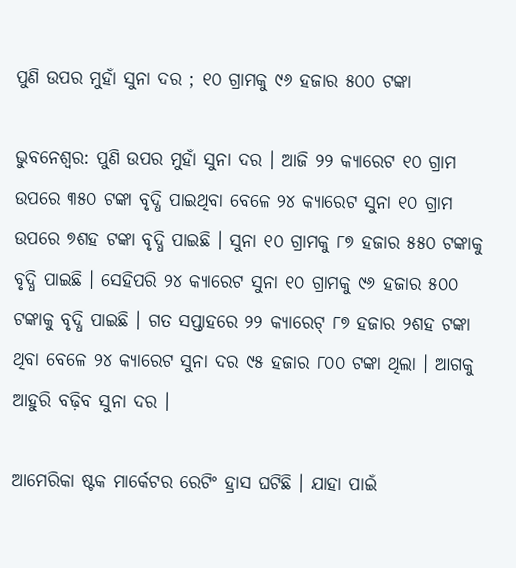ପୁଣି ଉପର ମୁହାଁ ସୁନା ଦର ; ୧୦ ଗ୍ରାମକୁ ୯୬ ହଜାର ୫୦୦ ଟଙ୍କା

ଭୁବନେଶ୍ବର: ପୁଣି ଉପର ମୁହାଁ ସୁନା ଦର । ଆଜି ୨୨ କ୍ୟାରେଟ ୧୦ ଗ୍ରାମ ଉପରେ ୩୫୦ ଟଙ୍କା ବୃଦ୍ଧି ପାଇଥିବା ବେଳେ ୨୪ କ୍ୟାରେଟ ସୁନା ୧୦ ଗ୍ରାମ ଉପରେ ୭ଶହ ଟଙ୍କା ବୃଦ୍ଧି ପାଇଛି । ସୁନା ୧୦ ଗ୍ରାମକୁ ୮୭ ହଜାର ୫୫୦ ଟଙ୍କାକୁ ବୃଦ୍ଧି ପାଇଛି । ସେହିପରି ୨୪ କ୍ୟାରେଟ ସୁନା ୧୦ ଗ୍ରାମକୁ ୯୬ ହଜାର ୫୦୦ ଟଙ୍କାକୁ ବୃଦ୍ଧି ପାଇଛି । ଗତ ସପ୍ତାହରେ ୨୨ କ୍ୟାରେଟ୍ ୮୭ ହଜାର ୨ଶହ ଟଙ୍କା ଥିବା ବେଳେ ୨୪ କ୍ୟାରେଟ ସୁନା ଦର ୯୫ ହଜାର ୮୦୦ ଟଙ୍କା ଥିଲା । ଆଗକୁ ଆହୁରି ବଢ଼ିବ ସୁନା ଦର ।

ଆମେରିକା ଷ୍ଟକ ମାର୍କେଟର ରେଟିଂ ହ୍ରାସ ଘଟିଛି । ଯାହା ପାଇଁ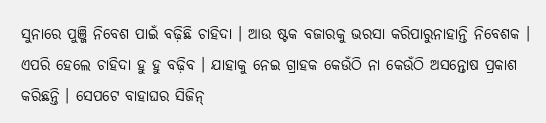ସୁନାରେ ପୁଞ୍ଜି ନିବେଶ ପାଇଁ ବଢ଼ିଛି ଚାହିଦା । ଆଉ ଷ୍ଟକ ବଜାରକୁ ଭରସା କରିପାରୁନାହାନ୍ତି ନିବେଶକ । ଏପରି ହେଲେ ଚାହିଦା ହୁ ହୁ ବଢ଼ିବ । ଯାହାକୁ ନେଇ ଗ୍ରାହକ କେଉଁଠି ନା କେଉଁଠି ଅସନ୍ତୋଷ ପ୍ରକାଶ କରିଛନ୍ତି । ସେପଟେ ବାହାଘର ସିଜିନ୍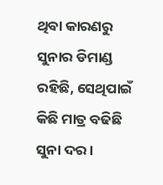ଥିବା କାରଣରୁ ସୁନାର ଡିମାଣ୍ଡ ରହିଛି, ସେଥିପାଇଁ କିଛି ମାତ୍ର ବଢିଛି ସୁନା ଦର ।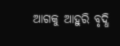ଆଗକୁ ଆହୁରି ବୃଦ୍ଧି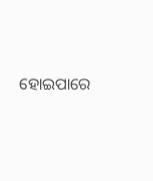ହୋଇପାରେ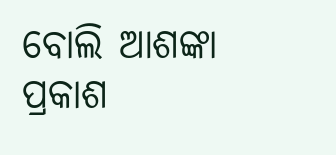ବୋଲି ଆଶଙ୍କା ପ୍ରକାଶ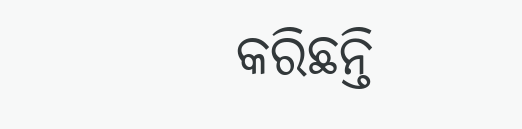କରିଛନ୍ତି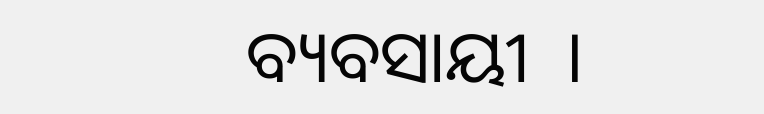ବ୍ୟବସାୟୀ  ।